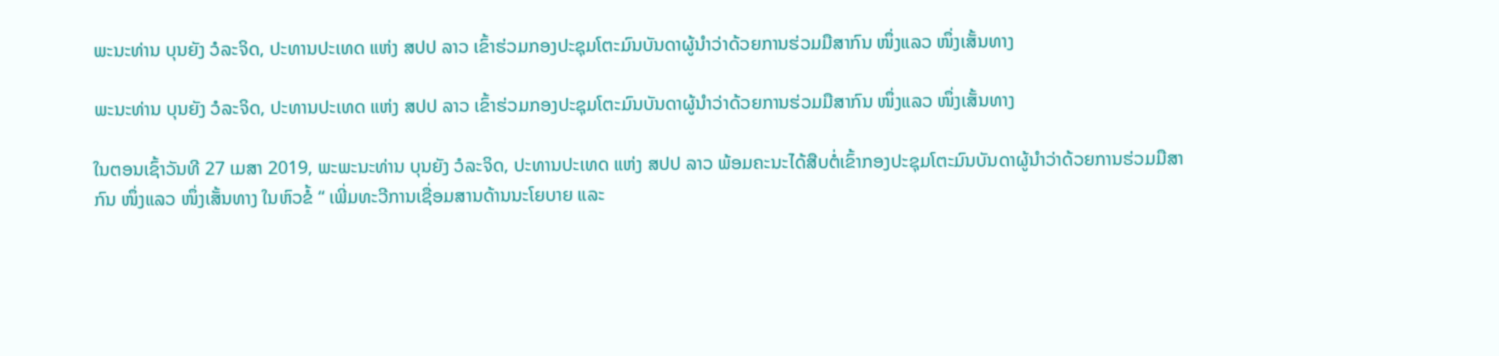ພະນະທ່ານ ບຸນຍັງ ວໍລະຈິດ, ປະທານປະເທດ ແຫ່ງ ສປປ ລາວ ເຂົ້າຮ່ວມກອງປະຊຸມໂຕະມົນບັນດາຜູ້ນຳວ່າດ້ວຍການຮ່ວມມືສາກົນ ໜຶ່ງແລວ ໜຶ່ງເສັ້ນທາງ

ພະນະທ່ານ ບຸນຍັງ ວໍລະຈິດ, ປະທານປະເທດ ແຫ່ງ ສປປ ລາວ ເຂົ້າຮ່ວມກອງປະຊຸມໂຕະມົນບັນດາຜູ້ນຳວ່າດ້ວຍການຮ່ວມມືສາກົນ ໜຶ່ງແລວ ໜຶ່ງເສັ້ນທາງ

ໃນຕອນເຊົ້າວັນທີ 27 ເມສາ 2019, ພະພະນະທ່ານ ບຸນຍັງ ວໍລະຈິດ, ປະທານປະເທດ ແຫ່ງ ສປປ ລາວ ພ້ອມຄະນະໄດ້ສືບຕໍ່ເຂົ້າກອງປະຊຸມໂຕະມົນບັນດາຜູ້ນຳວ່າດ້ວຍການຮ່ວມມືສາກົນ ໜຶ່ງແລວ ໜຶ່ງເສັ້ນທາງ ໃນຫົວຂໍ້ “ ເພີ່ມທະວີການເຊື່ອມສານດ້ານນະໂຍບາຍ ແລະ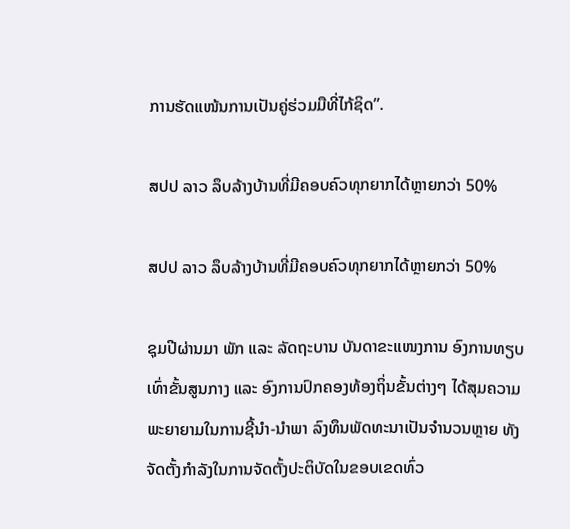ການຮັດແໜ້ນການເປັນຄູ່ຮ່ວມມືທີ່ໄກ້ຊິດ”.

ສປປ ລາວ ລຶບລ້າງບ້ານທີ່ມີຄອບຄົວທຸກຍາກໄດ້ຫຼາຍກວ່າ 50%

ສປປ ລາວ ລຶບລ້າງບ້ານທີ່ມີຄອບຄົວທຸກຍາກໄດ້ຫຼາຍກວ່າ 50%

ຊຸມປີຜ່ານມາ ພັກ ແລະ ລັດຖະບານ ບັນດາຂະແໜງການ ອົງການທຽບເທົ່າຂັ້ນສູນກາງ ແລະ ອົງການປົກຄອງທ້ອງຖິ່ນຂັ້ນຕ່າງໆ ໄດ້ສຸມຄວາມພະຍາຍາມໃນການຊີ້ນຳ-ນຳພາ ລົງທຶນພັດທະນາເປັນຈຳນວນຫຼາຍ ທັງຈັດຕັ້ງກຳລັງໃນການຈັດຕັ້ງປະຕິບັດໃນຂອບເຂດທົ່ວ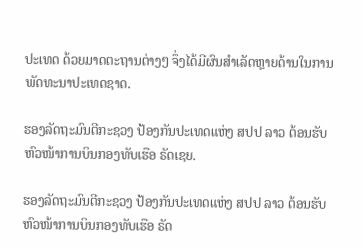ປະເທດ ດ້ວຍມາດຕະຖານຕ່າງໆ ຈຶ່ງໄດ້ມີຜົນສຳເລັດຫຼາຍດ້ານໃນການພັດທະນາປະເທດຊາດ.

ຮອງລັດຖະມົນຕີກະຊວງ ປ້ອງກັນປະເທດແຫ່ງ ສປປ ລາວ ຕ້ອນຮັບຫົວໜ້າການບິນກອງທັບເຮືອ ຣັດເຊຍ.

ຮອງລັດຖະມົນຕີກະຊວງ ປ້ອງກັນປະເທດແຫ່ງ ສປປ ລາວ ຕ້ອນຮັບຫົວໜ້າການບິນກອງທັບເຮືອ ຣັດ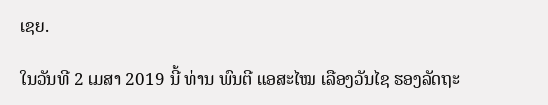ເຊຍ.

ໃນວັນທີ 2 ເມສາ 2019 ນີ້ ທ່ານ ພົນຕີ ແອສະໄໝ ເລືອງວັນໄຊ ຮອງລັດຖະ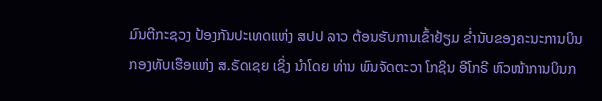ມົນຕີກະຊວງ ປ້ອງກັນປະເທດແຫ່ງ ສປປ ລາວ ຕ້ອນຮັບການເຂົ້າຢ້ຽມ ຂໍ່ານັບຂອງຄະນະການບິນກອງທັບເຮືອແຫ່ງ ສ.ຣັດເຊຍ ເຊິ່ງ ນໍາໂດຍ ທ່ານ ພົນຈັດຕະວາ ໂກຊິນ ອີໂກຣີ ຫົວໜ້າການບິນກ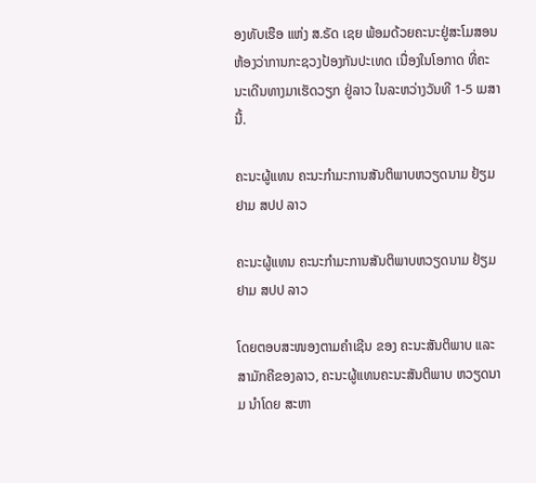ອງທັບເຮືອ ແຫ່ງ ສ.ຣັດ ເຊຍ ພ້ອມດ້ວຍຄະນະຢູ່ສະໂມສອນຫ້ອງວ່າການກະຊວງປ້ອງກັນປະເທດ ເນື່ອງໃນໂອກາດ ທີ່ຄະນະເດີນທາງມາເຮັດວຽກ ຢູ່ລາວ ໃນລະຫວ່າງວັນທີ 1-5 ເມສາ ນີ້.

ຄະນະຜູ້ແທນ ຄະນະກຳມະການສັນຕິພາບຫວຽດນາມ ຢ້ຽມຢາມ ສປປ ລາວ

ຄະນະຜູ້ແທນ ຄະນະກຳມະການສັນຕິພາບຫວຽດນາມ ຢ້ຽມຢາມ ສປປ ລາວ

ໂດຍຕອບສະໜອງຕາມຄຳເຊີນ ຂອງ ຄະນະສັນຕິພາບ ແລະ ສາມັກຄີຂອງລາວ, ຄະນະຜູ້ແທນຄະນະສັນຕິພາບ ຫວຽດນາມ ນຳໂດຍ ສະຫາ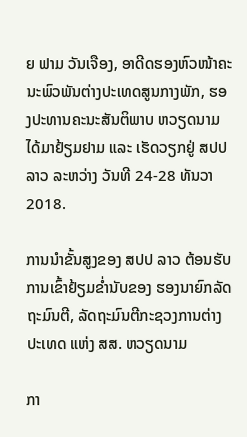ຍ ຟາມ ວັນເຈືອງ, ອາດີດຮອງຫົວໜ້າຄະນະພົວພັນຕ່າງປະເທດສູນກາງພັກ, ຮອງປະທານຄະນະສັນຕິພາບ ຫວຽດນາມ ໄດ້ມາຢ້ຽມຢາມ ແລະ ເຮັດວຽກຢູ່ ສປປ ລາວ ລະຫວ່າງ ວັນທີ 24-28 ທັນວາ 2018.

ການນຳຂັ້ນສູງຂອງ ສປປ ລາວ ຕ້ອນຮັບການເຂົ້າຢ້ຽມຂ່ຳນັບຂອງ ຮອງນາຍົກລັດຖະມົນຕີ, ລັດຖະມົນຕີກະຊວງການຕ່າງປະເທດ ແຫ່ງ ສສ. ຫວຽດນາມ

ກາ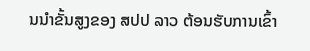ນນຳຂັ້ນສູງຂອງ ສປປ ລາວ ຕ້ອນຮັບການເຂົ້າ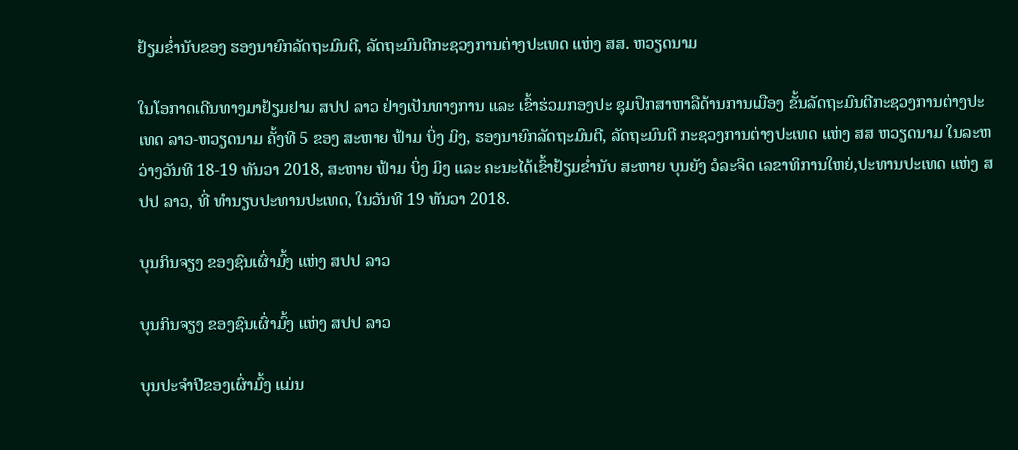ຢ້ຽມຂ່ຳນັບຂອງ ຮອງນາຍົກລັດຖະມົນຕີ, ລັດຖະມົນຕີກະຊວງການຕ່າງປະເທດ ແຫ່ງ ສສ. ຫວຽດນາມ

ໃນໂອກາດເດີນທາງມາຢ້ຽມຢາມ ສປປ ລາວ ຢ່າງເປັນທາງການ ແລະ ເຂົ້າຮ່ວມກອງປະ ຊຸມປຶກສາຫາລືດ້ານການເມືອງ ຂັ້ນລັດຖະມົນຕີກະຊວງການຕ່າງປະເທດ ລາວ-ຫວຽດນາມ ຄັ້ງທີ 5 ຂອງ ສະຫາຍ ຟ້າມ ບິ່ງ ມິງ, ຮອງນາຍົກລັດຖະມົນຕີ, ລັດຖະມົນຕີ ກະຊວງການຕ່າງປະເທດ ແຫ່ງ ສສ ຫວຽດນາມ ໃນລະຫວ່າງວັນທີ 18-19 ທັນວາ 2018, ສະຫາຍ ຟ້າມ ບິ່ງ ມິງ ແລະ ຄະນະໄດ້ເຂົ້າຢ້ຽມຂໍ່ານັບ ສະຫາຍ ບຸນຍັງ ວໍລະຈິດ ເລຂາທິການໃຫຍ່,ປະທານປະເທດ ແຫ່ງ ສປປ ລາວ, ທີ່ ທຳນຽບປະທານປະເທດ, ໃນວັນທີ 19 ທັນວາ 2018.

ບຸນກິນຈຽງ ຂອງຊົນເຜົ່າມົ້ງ ແຫ່ງ ສປປ ລາວ

ບຸນກິນຈຽງ ຂອງຊົນເຜົ່າມົ້ງ ແຫ່ງ ສປປ ລາວ

ບຸນປະຈຳປີຂອງເຜົ່າມົ້ງ ແມ່ນ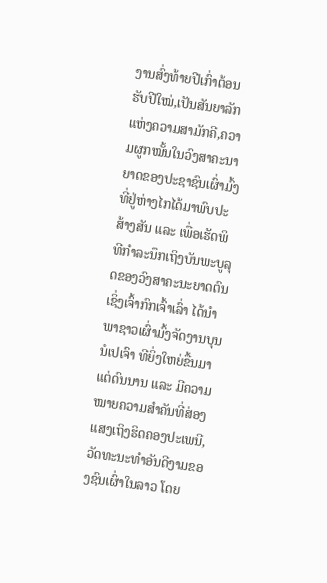ງານສົ່ງທ້າຍປີເກົ່າຕ້ອນຮັບປີໃໝ່,ເປັນສັນຍາລັກແຫ່ງຄວາມສາມັກຄີ,ຄວາມຜູກໝັ້ນໃນວົງສາຄະນາຍາດຂອງປະຊາຊົນເຜົ່າມົ້ງທີ່ຢູ່ຫ່າງໄກໄດ້ມາພົບປະສ້າງສັນ ແລະ ເພື່ອເຮັດພິທີກຳລະນຶກເຖິງບັນພະບູລຸດຂອງວົງສາຄະນະຍາດຕົນ ເຊິ່ງເຈົ້າກົກເຈົ້າເລົ່າ ໄດ້ນຳພາຊາວເຜົ່າມົ້ງຈັດງານບຸນນໍເປເຈົາ ທີຍິ່ງໃຫຍ່ຂື້ນມາແຕ່ດົນນານ ແລະ ມີຄວາມໝາຍຄວາມສຳຄັນທີ່ສ່ອງແສງເຖິງຮິດຄອງປະເພນີ,ວັດທະນະທຳອັນດີງາມຂອງຊົນເຜົ່າໃນລາວ ໂດຍ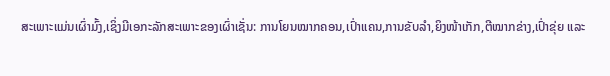ສະເພາະແມ່ນເຜົ່າມົ້ງ,ເຊິ່ງມີເອກະລັກສະເພາະຂອງເຜົ່າເຊັ່ນ: ການໂຍນໝາກຄອນ,ເປົ່າແຄນ,ການຂັບລຳ,ຍິງໜ້າເກັກ,ຕີໝາກຂ່າງ,ເປົ່າຂຸ່ຍ ແລະ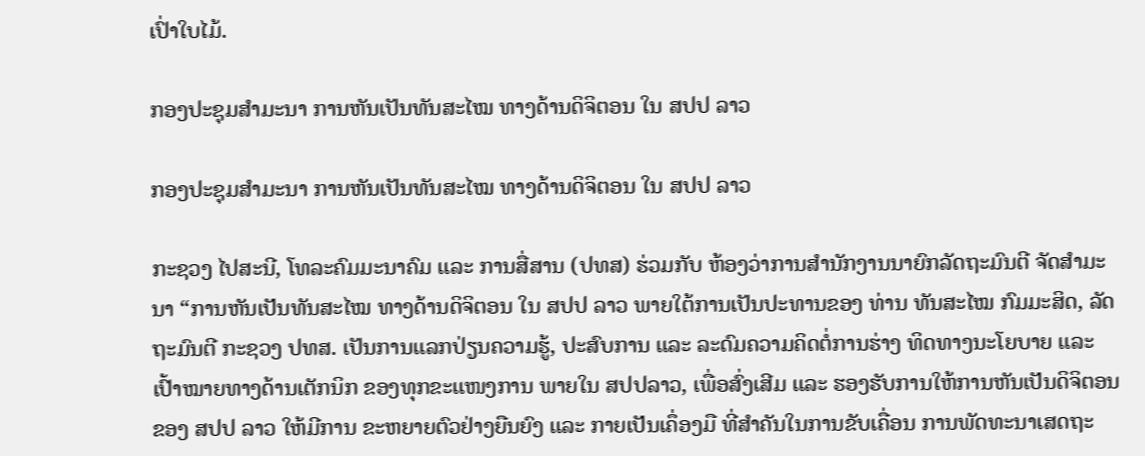ເປົ່າໃບໄມ້.

ກອງປະຊຸມສຳມະນາ ການຫັນເປັນທັນສະໄໝ ທາງດ້ານດິຈິຕອນ ໃນ ສປປ ລາວ

ກອງປະຊຸມສຳມະນາ ການຫັນເປັນທັນສະໄໝ ທາງດ້ານດິຈິຕອນ ໃນ ສປປ ລາວ

ກະຊວງ ໄປສະນີ, ໂທລະຄົມມະນາຄົມ ແລະ ການສື່ສານ (ປທສ) ຮ່ວມກັບ ຫ້ອງວ່າການສຳນັກງານນາຍົກລັດຖະມົນຕີ ຈັດສຳມະນາ “ການຫັນເປັນທັນສະໄໝ ທາງດ້ານດິຈິຕອນ ໃນ ສປປ ລາວ ພາຍໃຕ້ການເປັນປະທານຂອງ ທ່ານ ທັນສະໄໝ ກົມມະສິດ, ລັດຖະມົນຕີ ກະຊວງ ປທສ. ເປັນການແລກປ່ຽນຄວາມຮູ້, ປະສົບການ ແລະ ລະດົມຄວາມຄິດຕໍ່ການຮ່າງ ທິດທາງນະໂຍບາຍ ແລະ ເປົ້າໝາຍທາງດ້ານເຕັກນິກ ຂອງທຸກຂະແໜງການ ພາຍໃນ ສປປລາວ, ເພື່ອສົ່ງເສີມ ແລະ ຮອງຮັບການໃຫ້ການຫັນເປັນດິຈິຕອນຂອງ ສປປ ລາວ ໃຫ້ມີການ ຂະຫຍາຍຕົວຢ່າງຍືນຍົງ ແລະ ກາຍເປັນເຄຶ່ອງມື ທີ່ສໍາຄັນໃນການຂັບເຄື່ອນ ການພັດທະນາເສດຖະ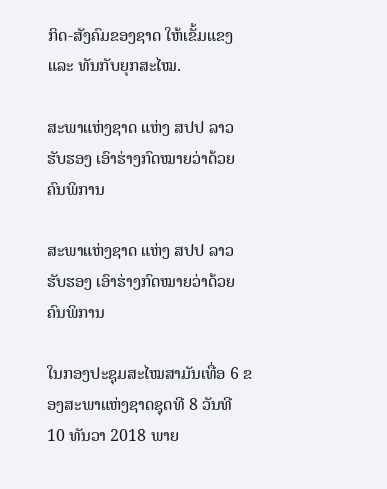ກິດ-ສັງຄົມຂອງຊາດ ໃຫ້ເຂັ້ມແຂງ ແລະ ທັນກັບຍຸກສະໄໝ.

ສະພາແຫ່ງຊາດ ແຫ່ງ ສປປ ລາວ  ຮັບຮອງ ເອົາຮ່າງກົດໝາຍວ່າດ້ວຍຄົນພິການ

ສະພາແຫ່ງຊາດ ແຫ່ງ ສປປ ລາວ ຮັບຮອງ ເອົາຮ່າງກົດໝາຍວ່າດ້ວຍຄົນພິການ

ໃນກອງປະຊຸມສະໄໝສາມັນເທື່ອ 6 ຂອງສະພາແຫ່ງຊາດຊຸດທີ 8 ວັນທີ 10 ທັນວາ 2018 ພາຍ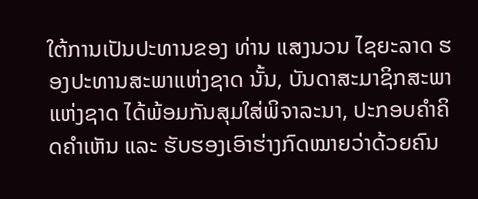ໃຕ້ການເປັນປະທານຂອງ ທ່ານ ແສງນວນ ໄຊຍະລາດ ຮອງປະທານສະພາແຫ່ງຊາດ ນັ້ນ, ບັນດາສະມາຊິກສະພາແຫ່ງຊາດ ໄດ້ພ້ອມກັນສຸມໃສ່ພິຈາລະນາ, ປະກອບຄຳຄິດຄຳເຫັນ ແລະ ຮັບຮອງເອົາຮ່າງກົດໝາຍວ່າດ້ວຍຄົນ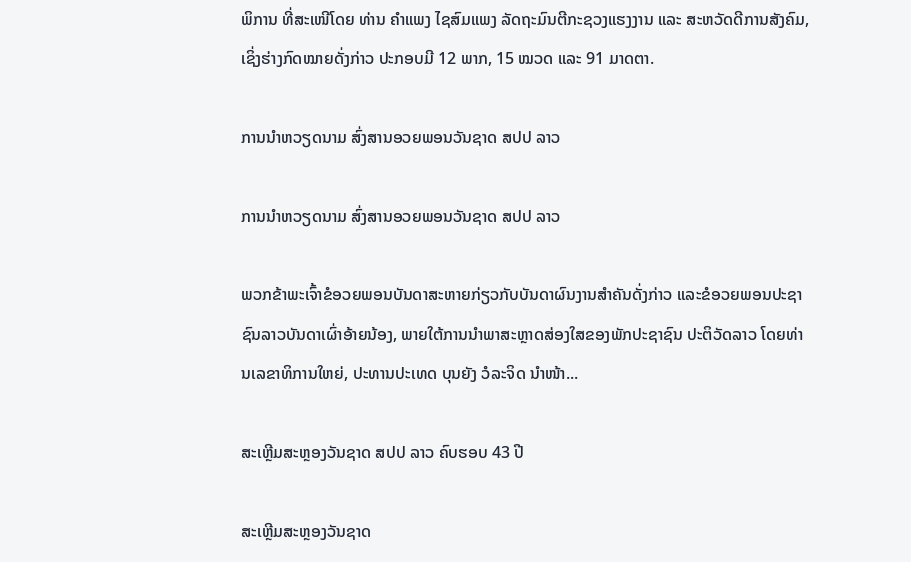ພິການ ທີ່ສະເໜີໂດຍ ທ່ານ ຄຳແພງ ໄຊສົມແພງ ລັດຖະມົນຕີກະຊວງແຮງງານ ແລະ ສະຫວັດດີການສັງຄົມ, ເຊິ່ງຮ່າງກົດໝາຍດັ່ງກ່າວ ປະກອບມີ 12 ພາກ, 15 ໝວດ ແລະ 91 ມາດຕາ.

ການນຳຫວຽດນາມ ສົ່ງສານອວຍພອນວັນຊາດ ສປປ ລາວ

ການນຳຫວຽດນາມ ສົ່ງສານອວຍພອນວັນຊາດ ສປປ ລາວ

ພວກຂ້າພະເຈົ້າຂໍອວຍພອນບັນດາສະຫາຍກ່ຽວກັບບັນດາຜົນງານສຳຄັນດັ່ງກ່າວ ແລະຂໍອວຍພອນປະຊາຊົນລາວບັນດາເຜົ່າອ້າຍນ້ອງ, ພາຍໃຕ້ການນຳພາສະຫຼາດສ່ອງໃສຂອງພັກປະຊາຊົນ ປະຕິວັດລາວ ໂດຍທ່ານເລຂາທິການໃຫຍ່, ປະທານປະເທດ ບຸນຍັງ ວໍລະຈິດ ນຳໜ້າ...

ສະເຫຼີມສະຫຼອງວັນຊາດ ສປປ ລາວ ຄົບຮອບ 43 ປີ

ສະເຫຼີມສະຫຼອງວັນຊາດ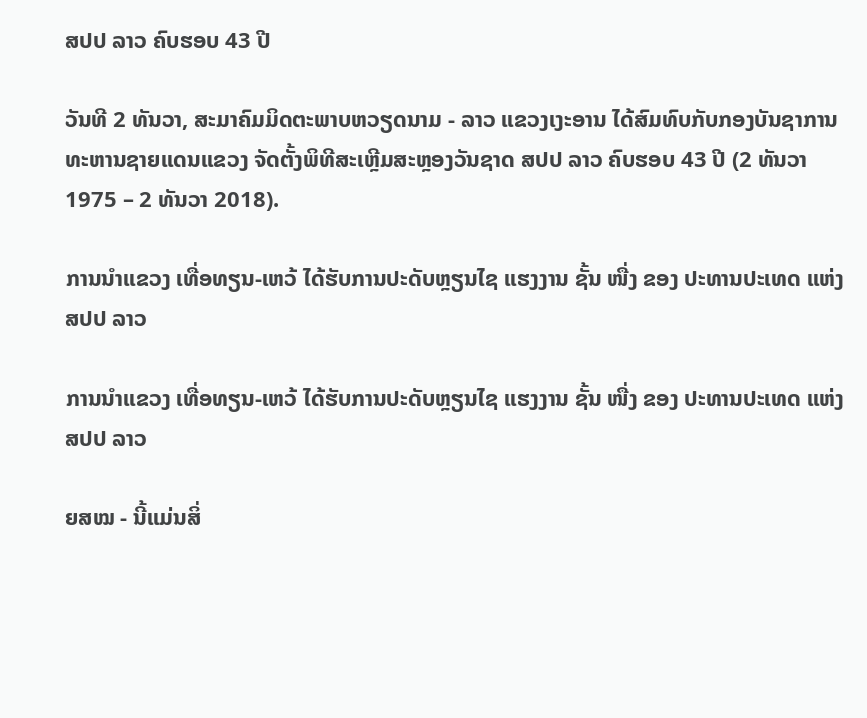ສປປ ລາວ ຄົບຮອບ 43 ປີ

ວັນທີ 2 ທັນວາ, ສະມາຄົມມິດຕະພາບຫວຽດນາມ - ລາວ ແຂວງເງະອານ ໄດ້ສົມທົບກັບກອງບັນຊາການທະຫານຊາຍແດນແຂວງ ຈັດຕັ້ງພິທີສະເຫຼີມສະຫຼອງວັນຊາດ ສປປ ລາວ ຄົບຮອບ 43 ປີ (2 ທັນວາ 1975 – 2 ທັນວາ 2018).

ການນຳແຂວງ ເທື່ອທຽນ-ເຫວ້ ໄດ້ຮັບການປະດັບຫຼຽນໄຊ ແຮງງານ ຊັ້ນ ໜື່ງ ຂອງ ປະທານປະເທດ ແຫ່ງ ສປປ ລາວ

ການນຳແຂວງ ເທື່ອທຽນ-ເຫວ້ ໄດ້ຮັບການປະດັບຫຼຽນໄຊ ແຮງງານ ຊັ້ນ ໜື່ງ ຂອງ ປະທານປະເທດ ແຫ່ງ ສປປ ລາວ

ຍສໝ - ນີ້ແມ່ນສິ່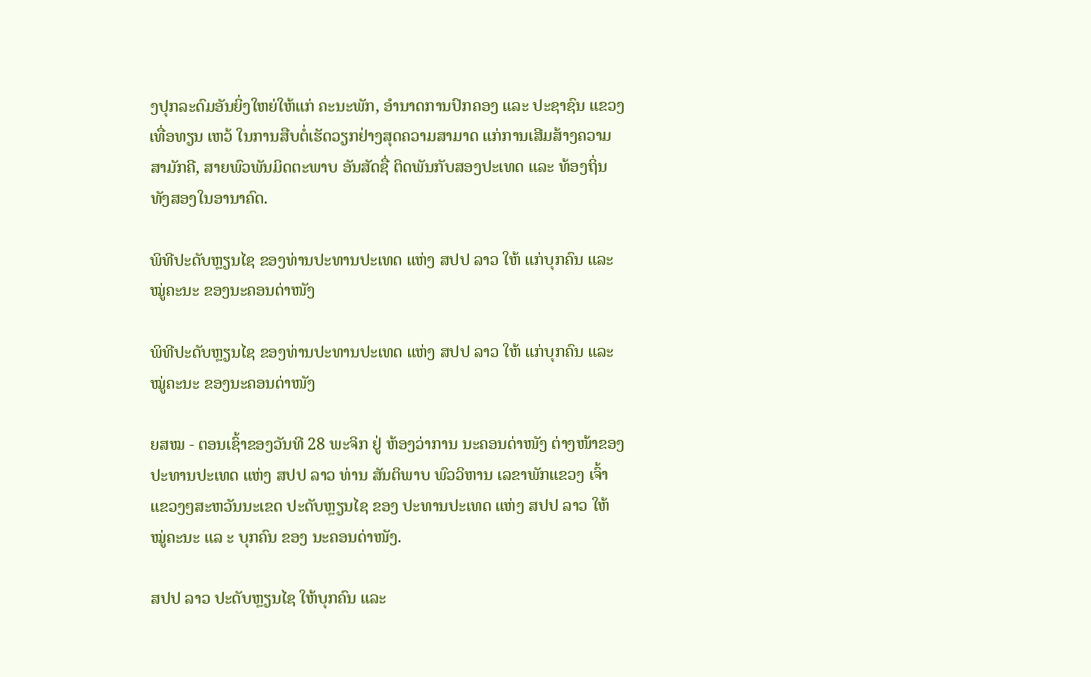ງປຸກລະດົມອັນຍິ່ງໃຫຍ່ໃຫ້ແກ່ ຄະນະພັກ, ອຳນາດການປົກຄອງ ແລະ ປະຊາຊົນ ແຂວງ ເທື່ອທຽນ ເຫວ້ ໃນການສືບຕໍ່ເຮັດວຽກຢ່າງສຸດຄວາມສາມາດ ແກ່ການເສີມສ້າງຄວາມສາມັກຄີ, ສາຍພົວພັນມິດຕະພາບ ອັນສັດຊື່ ຕິດພັນກັບສອງປະເທດ ແລະ ທ້ອງຖິ່ນທັງສອງໃນອານາຄົດ.

ພິທີປະດັບຫຼຽນໄຊ ຂອງທ່ານປະທານປະເທດ ແຫ່ງ ສປປ ລາວ ໃຫ້ ແກ່ບຸກຄົນ ແລະ ໝູ່ຄະນະ ຂອງນະຄອນດ່າໜັງ

ພິທີປະດັບຫຼຽນໄຊ ຂອງທ່ານປະທານປະເທດ ແຫ່ງ ສປປ ລາວ ໃຫ້ ແກ່ບຸກຄົນ ແລະ ໝູ່ຄະນະ ຂອງນະຄອນດ່າໜັງ

ຍສໝ - ຕອນເຊົ້າຂອງວັນທີ 28 ພະຈິກ ຢູ່ ຫ້ອງວ່າການ ນະຄອນດ່າໜັງ ຕ່າງໜ້າຂອງປະທານປະເທດ ແຫ່ງ ສປປ ລາວ ທ່ານ ສັນຕິພາບ ພົວວິຫານ ເລຂາພັກແຂວງ ເຈົ້າແຂວງໆສະຫວັນນະເຂດ ປະດັບຫຼຽນໄຊ ຂອງ ປະທານປະເທດ ແຫ່ງ ສປປ ລາວ ໃຫ້ ໝູ່ຄະນະ ແລ ະ ບຸກຄົນ ຂອງ ນະຄອນດ່າໜັງ.

ສປປ ລາວ ປະດັບຫຼຽນໄຊ ໃຫ້ບຸກຄົນ ແລະ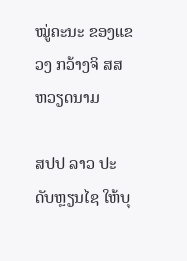ໝູ່ຄະນະ ຂອງແຂວງ ກວ້າງຈິ ສສ ຫວຽດນາມ

ສປປ ລາວ ປະດັບຫຼຽນໄຊ ໃຫ້ບຸ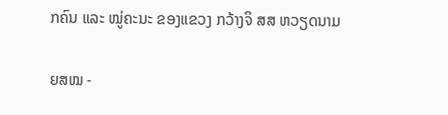ກຄົນ ແລະ ໝູ່ຄະນະ ຂອງແຂວງ ກວ້າງຈິ ສສ ຫວຽດນາມ

ຍສໝ -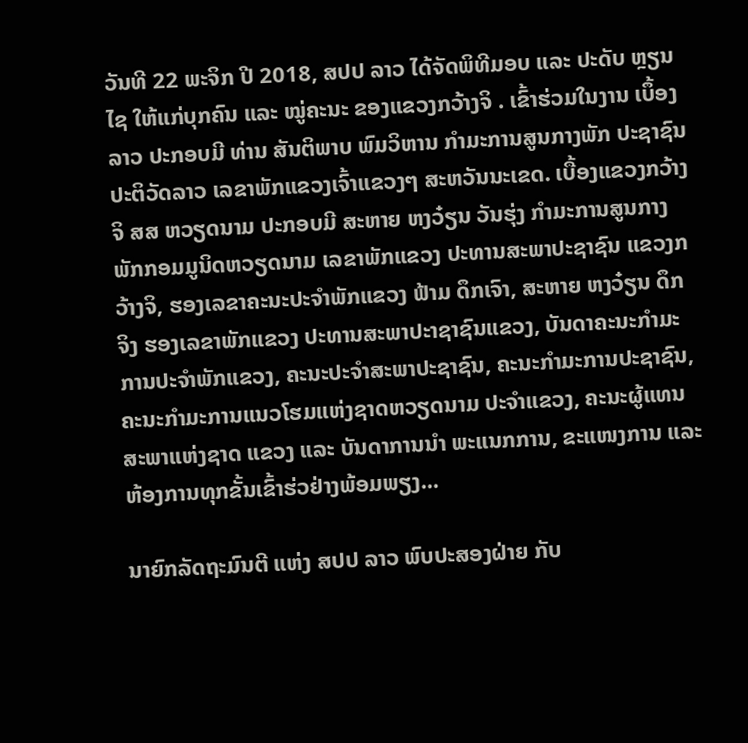ວັນທີ 22 ພະຈິກ ປີ 2018, ສປປ ລາວ ໄດ້ຈັດພິທີມອບ ແລະ ປະດັບ ຫຼຽນໄຊ ໃຫ້ແກ່ບຸກຄົນ ແລະ ໝູ່ຄະນະ ຂອງແຂວງກວ້າງຈິ . ເຂົ້າຮ່ວມໃນງານ ເບຶ້ອງລາວ ປະກອບມີ ທ່ານ ສັນຕິພາບ ພົມວິຫານ ກຳມະການສູນກາງພັກ ປະຊາຊົນປະຕິວັດລາວ ເລຂາພັກແຂວງເຈົ້າແຂວງໆ ສະຫວັນນະເຂດ. ເບື້ອງແຂວງກວ້າງຈິ ສສ ຫວຽດນາມ ປະກອບມີ ສະຫາຍ ຫງວ໋ຽນ ວັນຮຸ່ງ ກຳມະການສູນກາງພັກກອມມູນິດຫວຽດນາມ ເລຂາພັກແຂວງ ປະທານສະພາປະຊາຊົນ ແຂວງກວ້າງຈິ, ຮອງເລຂາຄະນະປະຈຳພັກແຂວງ ຟ້າມ ດຶກເຈົາ, ສະຫາຍ ຫງວ໋ຽນ ດຶກຈິງ ຮອງເລຂາພັກແຂວງ ປະທານສະພາປະາຊາຊົນແຂວງ, ບັນດາຄະນະກຳມະການປະຈຳພັກແຂວງ, ຄະນະປະຈຳສະພາປະຊາຊົນ, ຄະນະກຳມະການປະຊາຊົນ, ຄະນະກຳມະການແນວໂຮມແຫ່ງຊາດຫວຽດນາມ ປະຈຳແຂວງ, ຄະນະຜູ້ແທນສະພາແຫ່ງຊາດ ແຂວງ ແລະ ບັນດາການນຳ ພະແນກການ, ຂະແໜງການ ແລະ ຫ້ອງການທຸກຂັ້ນເຂົ້າຮ່ວຢ່າງພ້ອມພຽງ...

ນາຍົກລັດຖະມົນຕີ ແຫ່ງ ສປປ ລາວ ພົບປະສອງຝ່າຍ ກັບ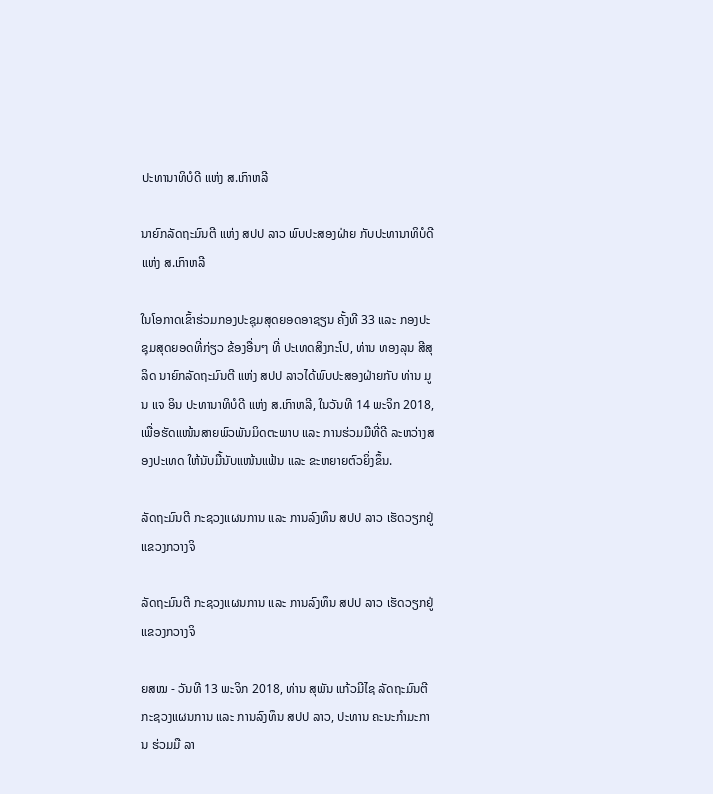ປະທານາທິບໍດີ ແຫ່ງ ສ.ເກົາຫລີ

ນາຍົກລັດຖະມົນຕີ ແຫ່ງ ສປປ ລາວ ພົບປະສອງຝ່າຍ ກັບປະທານາທິບໍດີ ແຫ່ງ ສ.ເກົາຫລີ

ໃນໂອກາດເຂົ້າຮ່ວມກອງປະຊຸມສຸດຍອດອາຊຽນ ຄັ້ງທີ 33 ແລະ ກອງປະຊຸມສຸດຍອດທີ່ກ່ຽວ ຂ້ອງອື່ນໆ ທີ່ ປະເທດສິງກະໂປ, ທ່ານ ທອງລຸນ ສີສຸລິດ ນາຍົກລັດຖະມົນຕີ ແຫ່ງ ສປປ ລາວໄດ້ພົບປະສອງຝ່າຍກັບ ທ່ານ ມູນ ແຈ ອິນ ປະທານາທິບໍດີ ແຫ່ງ ສ.ເກົາຫລີ, ໃນວັນທີ 14 ພະຈິກ 2018, ເພື່ອຮັດແໜ້ນສາຍພົວພັນມິດຕະພາບ ແລະ ການຮ່ວມມືທີ່ດີ ລະຫວ່າງສອງປະເທດ ໃຫ້ນັບມື້ນັບແໜ້ນແຟ້ນ ແລະ ຂະຫຍາຍຕົວຍິ່ງຂຶ້ນ.

ລັດຖະມົນຕີ ກະຊວງແຜນການ ແລະ ການລົງທຶນ ສປປ ລາວ ເຮັດວຽກຢູ່ ແຂວງກວາງຈິ

ລັດຖະມົນຕີ ກະຊວງແຜນການ ແລະ ການລົງທຶນ ສປປ ລາວ ເຮັດວຽກຢູ່ ແຂວງກວາງຈິ

ຍສໝ - ວັນທີ 13 ພະຈິກ 2018, ທ່ານ ສຸພັນ ແກ້ວມີໄຊ ລັດຖະມົນຕີກະຊວງແຜນການ ແລະ ການລົງທຶນ ສປປ ລາວ, ປະທານ ຄະນະກຳມະການ ຮ່ວມມື ລາ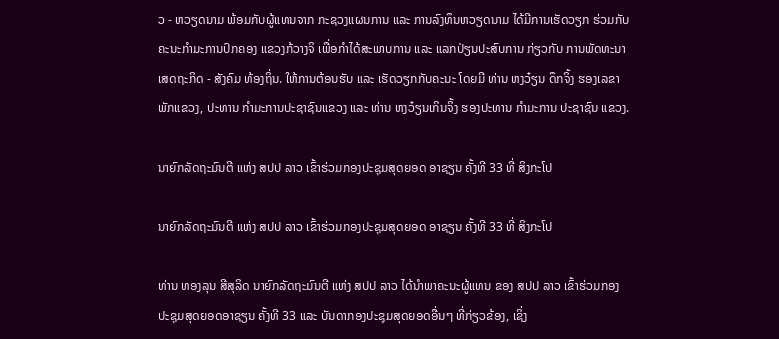ວ - ຫວຽດນາມ ພ້ອມກັບຜູ້ແທນຈາກ ກະຊວງແຜນການ ແລະ ການລົງທຶນຫວຽດນາມ ໄດ້ມີການເຮັດວຽກ ຮ່ວມກັບ ຄະນະກຳມະການປົກຄອງ ແຂວງກ້ວາງຈິ ເພື່ອກຳໄດ້ສະພາບການ ແລະ ແລກປ່ຽນປະສົບການ ກ່ຽວກັບ ການພັດທະນາ ເສດຖະກິດ - ສັງຄົມ ທ້ອງຖິ່ນ. ໃຫ້ການຕ້ອນຮັບ ແລະ ເຮັດວຽກກັບຄະນະ ໂດຍມີ ທ່ານ ຫງວ໋ຽນ ດຶກຈິ້ງ ຮອງເລຂາ ພັກແຂວງ, ປະທານ ກຳມະການປະຊາຊົນແຂວງ ແລະ ທ່ານ ຫງວ໋ຽນເກິນຈິ້ງ ຮອງປະທານ ກຳມະການ ປະຊາຊົນ ແຂວງ.

ນາຍົກລັດຖະມົນຕີ ແຫ່ງ ສປປ ລາວ ເຂົ້າຮ່ວມກອງປະຊຸມສຸດຍອດ ອາຊຽນ ຄັ້ງທີ 33 ທີ່ ສິງກະໂປ

ນາຍົກລັດຖະມົນຕີ ແຫ່ງ ສປປ ລາວ ເຂົ້າຮ່ວມກອງປະຊຸມສຸດຍອດ ອາຊຽນ ຄັ້ງທີ 33 ທີ່ ສິງກະໂປ

ທ່ານ ທອງລຸນ ສີສຸລິດ ນາຍົກລັດຖະມົນຕີ ແຫ່ງ ສປປ ລາວ ໄດ້ນຳພາຄະນະຜູ້ແທນ ຂອງ ສປປ ລາວ ເຂົ້າຮ່ວມກອງປະຊຸມສຸດຍອດອາຊຽນ ຄັ້ງທີ 33 ແລະ ບັນດາກອງປະຊຸມສຸດຍອດອື່ນໆ ທີ່ກ່ຽວຂ້ອງ, ເຊິ່ງ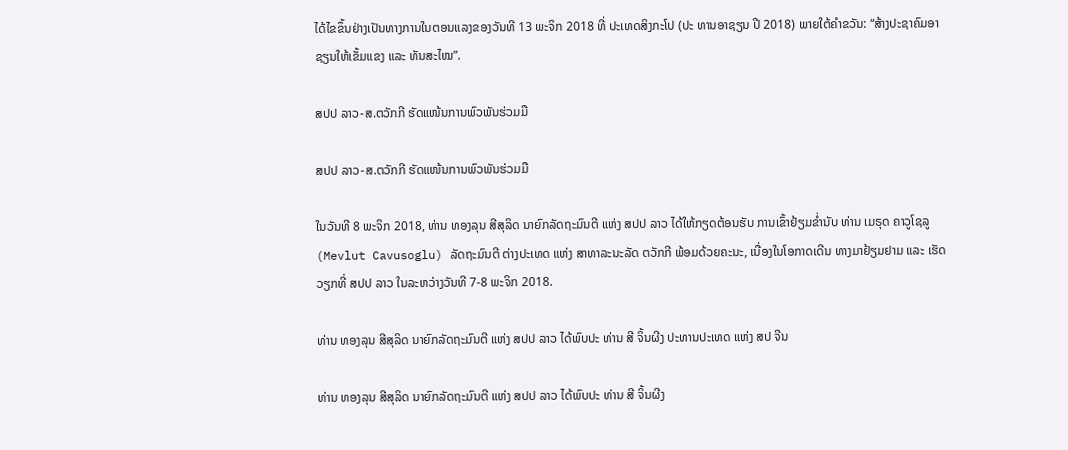ໄດ້ໄຂຂຶ້ນຢ່າງເປັນທາງການໃນຕອນແລງຂອງວັນທີ 13 ພະຈິກ 2018 ທີ່ ປະເທດສິງກະໂປ (ປະ ທານອາຊຽນ ປີ 2018) ພາຍໃຕ້ຄຳຂວັນ: “ສ້າງປະຊາຄົມອາຊຽນໃຫ້ເຂັ້ມແຂງ ແລະ ທັນສະໄໝ”.

ສປປ ລາວ-ສ.ຕວັກກີ ຮັດແໜ້ນການພົວພັນຮ່ວມມື

ສປປ ລາວ-ສ.ຕວັກກີ ຮັດແໜ້ນການພົວພັນຮ່ວມມື

ໃນວັນທີ 8 ພະຈິກ 2018, ທ່ານ ທອງລຸນ ສີສຸລິດ ນາຍົກລັດຖະມົນຕີ ແຫ່ງ ສປປ ລາວ ໄດ້ໃຫ້ກຽດຕ້ອນຮັບ ການເຂົ້າຢ້ຽມຂໍ່ານັບ ທ່ານ ເມຣຸດ ຄາວູໂຊລູ (Mevlut Cavusoglu) ລັດຖະມົນຕີ ຕ່າງປະເທດ ແຫ່ງ ສາທາລະນະລັດ ຕວັກກີ ພ້ອມດ້ວຍຄະນະ, ເນື່ອງໃນໂອກາດເດີນ ທາງມາຢ້ຽມຢາມ ແລະ ເຮັດວຽກທີ່ ສປປ ລາວ ໃນລະຫວ່າງວັນທີ 7-8 ພະຈິກ 2018.

ທ່ານ ທອງລຸນ ສີສຸລິດ ນາຍົກລັດຖະມົນຕີ ແຫ່ງ ສປປ ລາວ ໄດ້ພົບປະ ທ່ານ ສີ ຈິ້ນຜີງ ປະທານປະເທດ ແຫ່ງ ສປ ຈີນ

ທ່ານ ທອງລຸນ ສີສຸລິດ ນາຍົກລັດຖະມົນຕີ ແຫ່ງ ສປປ ລາວ ໄດ້ພົບປະ ທ່ານ ສີ ຈິ້ນຜີງ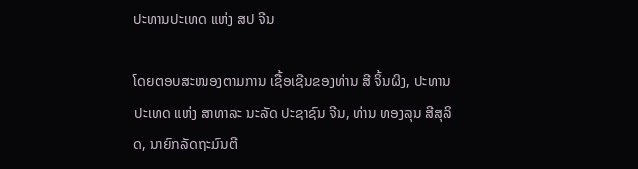ປະທານປະເທດ ແຫ່ງ ສປ ຈີນ

ໂດຍຕອບສະໜອງຕາມການ ເຊື້ອເຊີນຂອງທ່ານ ສີ ຈິ້ນຜິງ, ປະທານປະເທດ ແຫ່ງ ສາທາລະ ນະລັດ ປະຊາຊົນ ຈີນ, ທ່ານ ທອງລຸນ ສີສຸລິດ, ນາຍົກລັດຖະມົນຕີ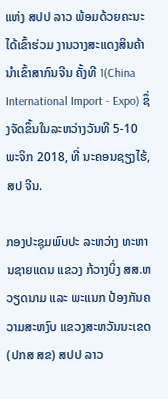ແຫ່ງ ສປປ ລາວ ພ້ອມດ້ວຍຄະນະໄດ້ເຂົ້າຮ່ວມ ງານວາງສະແດງສິນຄ້າ ນຳເຂົ້າສາກົນຈີນ ຄັ້ງທີ 1(China International Import - Expo) ຊຶ່ງຈັດຂຶ້ນໃນລະຫວ່າງວັນທີ 5-10 ພະຈິກ 2018, ທີ່ ນະຄອນຊຽງໄຮ້, ສປ ຈີນ.

ກອງປະຊຸມພົບປະ ລະຫວ່າງ ທະຫານຊາຍແດນ ແຂວງ ກ້ວາງບິ່ງ ສສ.ຫວຽດນາມ ແລະ ພະແນກ ປ້ອງກັນຄວາມສະຫງົບ ແຂວງສະຫວັນນະເຂດ(ປກສ ສຂ) ສປປ ລາວ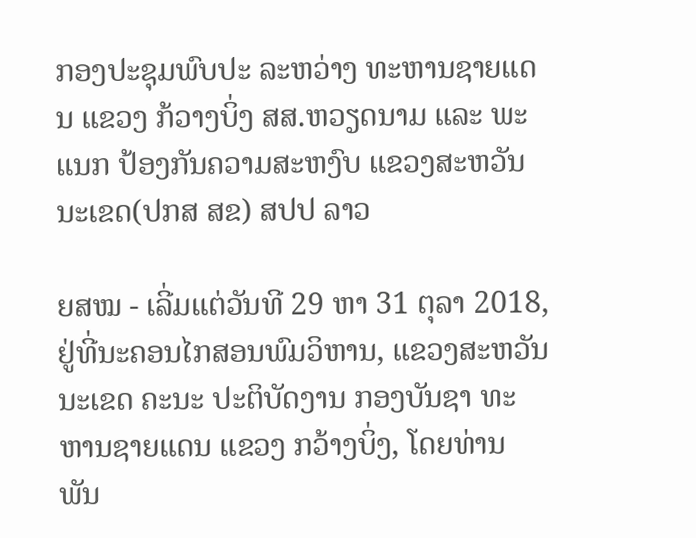ກອງປະຊຸມພົບປະ ລະຫວ່າງ ທະຫານຊາຍແດນ ແຂວງ ກ້ວາງບິ່ງ ສສ.ຫວຽດນາມ ແລະ ພະແນກ ປ້ອງກັນຄວາມສະຫງົບ ແຂວງສະຫວັນນະເຂດ(ປກສ ສຂ) ສປປ ລາວ

ຍສໝ - ເລີ່ມແຕ່ວັນທີ 29 ຫາ 31 ຕຸລາ 2018, ຢູ່ທີ່ນະຄອນໄກສອນພົມວິຫານ, ແຂວງສະຫວັນນະເຂດ ຄະນະ ປະຕິບັດງານ ກອງບັນຊາ ທະຫານຊາຍແດນ ແຂວງ ກວ້າງບິ່ງ, ໂດຍທ່ານ ພັນ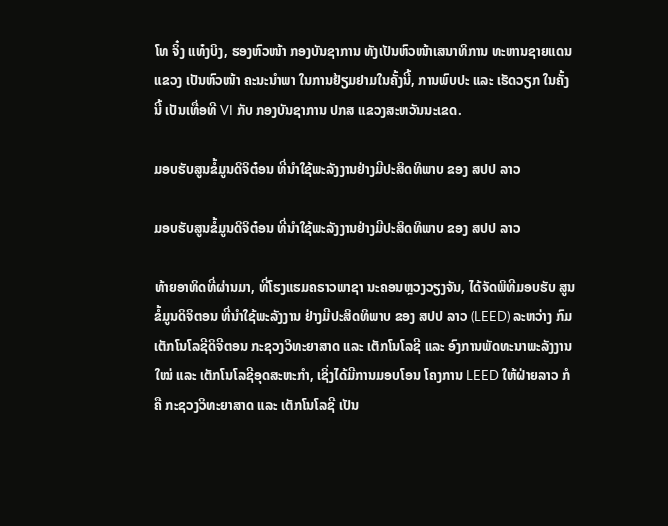ໂທ ຈິ໋ງ ແທ໋ງບິງ, ຮອງຫົວໜ້າ ກອງບັນຊາການ ທັງເປັນຫົວໜ້າເສນາທິການ ທະຫານຊາຍແດນແຂວງ ເປັນຫົວໜ້າ ຄະນະນຳພາ ໃນການຢ້ຽມຢາມໃນຄັ້ງນີ້, ການພົບປະ ແລະ ເຮັດວຽກ ໃນຄັ້ງນີ້ ເປັນເທື່ອທີ VI ກັບ ກອງບັນຊາການ ປກສ ແຂວງສະຫວັນນະເຂດ.

ມອບຮັບສູນຂໍ້ມູນດິຈິຕ໋ອນ ທີ່ນຳໃຊ້ພະລັງງານຢ່າງມີປະສິດທິພາບ ຂອງ ສປປ ລາວ

ມອບຮັບສູນຂໍ້ມູນດິຈິຕ໋ອນ ທີ່ນຳໃຊ້ພະລັງງານຢ່າງມີປະສິດທິພາບ ຂອງ ສປປ ລາວ

ທ້າຍອາທິດທີ່ຜ່ານມາ, ທີ່ໂຮງແຮມຄຣາວພາຊາ ນະຄອນຫຼວງວຽງຈັນ, ໄດ້ຈັດພິທີມອບຮັບ ສູນຂໍ້ມູນດິຈິຕອນ ທີ່ນຳໃຊ້ພະລັງງານ ຢ່າງມີປະສິດທິພາບ ຂອງ ສປປ ລາວ (LEED) ລະຫວ່າງ ກົມເຕັກໂນໂລຊີດິຈີຕອນ ກະຊວງວິທະຍາສາດ ແລະ ເຕັກໂນໂລຊີ ແລະ ອົງການພັດທະນາພະລັງງານໃໝ່ ແລະ ເຕັກໂນໂລຊີອຸດສະຫະກຳ, ເຊິ່ງໄດ້ມີການມອບໂອນ ໂຄງການ LEED ໃຫ້ຝ່າຍລາວ ກໍຄື ກະຊວງວິທະຍາສາດ ແລະ ເຕັກໂນໂລຊີ ເປັນ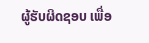ຜູ້ຮັບຜິດຊອບ ເພື່ອ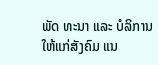ພັດ ທະນາ ແລະ ບໍລິການໃຫ້ແກ່ສັງຄົມ ແນ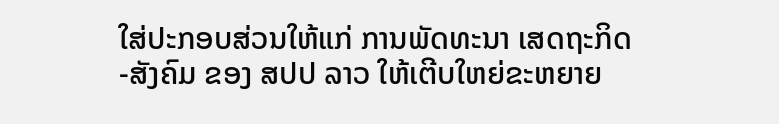ໃສ່ປະກອບສ່ວນໃຫ້ແກ່ ການພັດທະນາ ເສດຖະກິດ-ສັງຄົມ ຂອງ ສປປ ລາວ ໃຫ້ເຕີບໃຫຍ່ຂະຫຍາຍ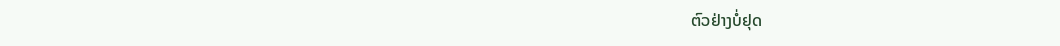ຕົວຢ່າງບໍ່ຢຸດ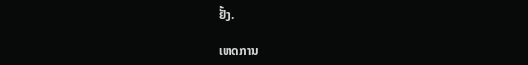ຢັ້ງ.

ເຫດການ